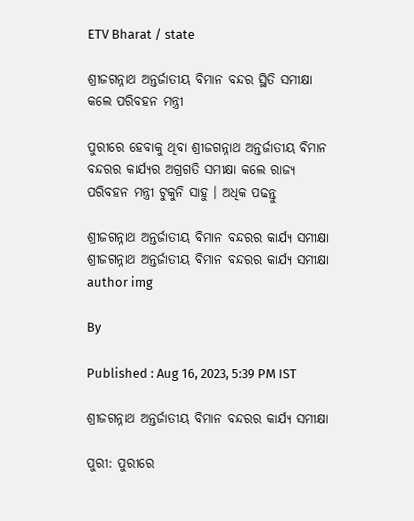ETV Bharat / state

ଶ୍ରୀଜଗନ୍ନାଥ ଅନ୍ତର୍ଜାତୀୟ ବିମାନ ବନ୍ଦର ସ୍ଥିତି ସମୀକ୍ଷା କଲେ ପରିବହନ ମନ୍ତ୍ରୀ

ପୁରୀରେ ହେବାକୁ ଥିବା ଶ୍ରୀଜଗନ୍ନାଥ ଅନ୍ତର୍ଜାତୀୟ ବିମାନ ବନ୍ଦରର କାର୍ଯ୍ୟର ଅଗ୍ରଗତି ସମୀକ୍ଷା କଲେ ରାଜ୍ୟ ପରିବହନ ମନ୍ତ୍ରୀ ଟୁକୁନି ସାହୁ । ଅଧିକ ପଢନ୍ତୁ

ଶ୍ରୀଜଗନ୍ନାଥ ଅନ୍ତର୍ଜାତୀୟ ବିମାନ ବନ୍ଦରର କାର୍ଯ୍ୟ ସମୀକ୍ଷା
ଶ୍ରୀଜଗନ୍ନାଥ ଅନ୍ତର୍ଜାତୀୟ ବିମାନ ବନ୍ଦରର କାର୍ଯ୍ୟ ସମୀକ୍ଷା
author img

By

Published : Aug 16, 2023, 5:39 PM IST

ଶ୍ରୀଜଗନ୍ନାଥ ଅନ୍ତର୍ଜାତୀୟ ବିମାନ ବନ୍ଦରର କାର୍ଯ୍ୟ ସମୀକ୍ଷା

ପୁରୀ: ପୁରୀରେ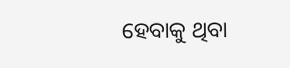ହେବାକୁ ଥିବା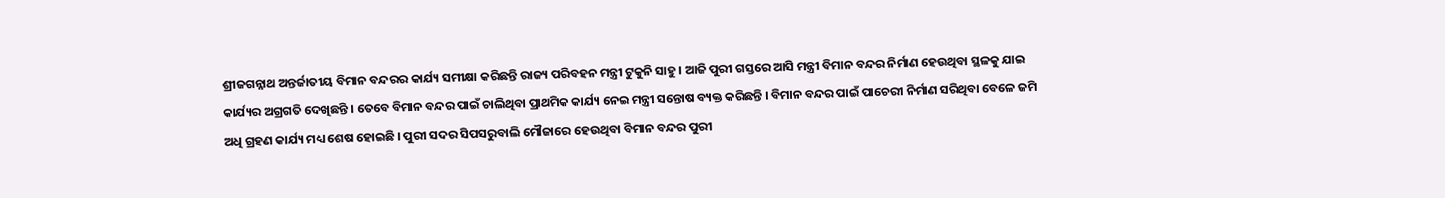ଶ୍ରୀଜଗନ୍ନାଥ ଅନ୍ତର୍ଜାତୀୟ ବିମାନ ବନ୍ଦରର କାର୍ଯ୍ୟ ସମୀକ୍ଷା କରିଛନ୍ତି ରାଜ୍ୟ ପରିବହନ ମନ୍ତ୍ରୀ ଟୁକୁନି ସାହୁ । ଆଜି ପୁରୀ ଗସ୍ତରେ ଆସି ମନ୍ତ୍ରୀ ବିମାନ ବନ୍ଦର ନିର୍ମାଣ ହେଉଥିବା ସ୍ଥଳକୁ ଯାଇ କାର୍ଯ୍ୟର ଅଗ୍ରଗତି ଦେଖିଛନ୍ତି । ତେବେ ବିମାନ ବନ୍ଦର ପାଇଁ ଚାଲିଥିବା ପ୍ରାଥମିକ କାର୍ଯ୍ୟ ନେଇ ମନ୍ତ୍ରୀ ସନ୍ତୋଷ ବ୍ୟକ୍ତ କରିଛନ୍ତି । ବିମାନ ବନ୍ଦର ପାଇଁ ପାଚେରୀ ନିର୍ମାଣ ସରିଥିବା ବେଳେ ଜମି ଅଧି ଗ୍ରହଣ କାର୍ଯ୍ୟ ମଧ୍ୟ ଶେଷ ହୋଇଛି । ପୁରୀ ସଦର ସିପସରୁବାଲି ମୌଜାରେ ହେଉଥିବା ବିମାନ ବନ୍ଦର ପୁରୀ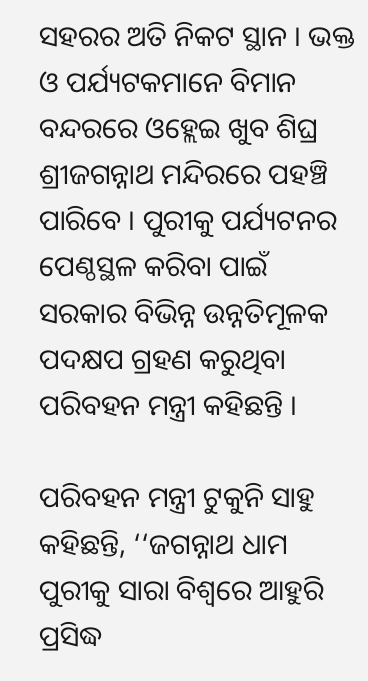ସହରର ଅତି ନିକଟ ସ୍ଥାନ । ଭକ୍ତ ଓ ପର୍ଯ୍ୟଟକମାନେ ବିମାନ ବନ୍ଦରରେ ଓହ୍ଲେଇ ଖୁବ ଶିଘ୍ର ଶ୍ରୀଜଗନ୍ନାଥ ମନ୍ଦିରରେ ପହଞ୍ଚି ପାରିବେ । ପୁରୀକୁ ପର୍ଯ୍ୟଟନର ପେଣ୍ଠସ୍ଥଳ କରିବା ପାଇଁ ସରକାର ବିଭିନ୍ନ ଉନ୍ନତିମୂଳକ ପଦକ୍ଷପ ଗ୍ରହଣ କରୁଥିବା ପରିବହନ ମନ୍ତ୍ରୀ କହିଛନ୍ତି ।

ପରିବହନ ମନ୍ତ୍ରୀ ଟୁକୁନି ସାହୁ କହିଛନ୍ତି, ‘‘ଜଗନ୍ନାଥ ଧାମ ପୁରୀକୁ ସାରା ବିଶ୍ଵରେ ଆହୁରି ପ୍ରସିଦ୍ଧ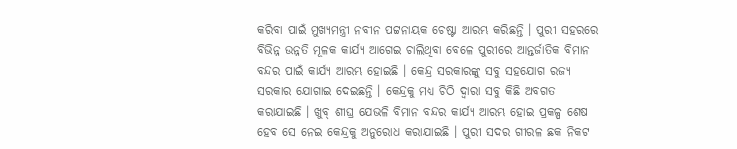କରିବା ପାଇଁ ମୁଖ୍ୟମନ୍ତ୍ରୀ ନବୀନ ପଟ୍ଟନାୟକ ଚେଷ୍ଟା ଆରମ୍ଭ କରିଛନ୍ତି । ପୁରୀ ସହରରେ ବିଭିନ୍ନ ଉନ୍ନତି ମୂଳକ କାର୍ଯ୍ୟ ଆଗେଇ ଚାଲିଥିବା ବେଳେ ପୁରୀରେ ଆନ୍ତର୍ଜାତିକ ବିମାନ ବନ୍ଦର ପାଇଁ କାର୍ଯ୍ୟ ଆରମ୍ଭ ହୋଇଛି । କେନ୍ଦ୍ର ସରକାରଙ୍କୁ ସବୁ ସହଯୋଗ ରଜ୍ୟ ସରକାର ଯୋଗାଇ ଦେଇଛନ୍ତି । କେନ୍ଦ୍ରକୁ ମଧ୍ୟ ଚିଠି ଦ୍ୱାରା ସବୁ କିଛି ଅବଗତ କରାଯାଇଛି । ଖୁବ୍ ଶୀଘ୍ର ଯେଭଳି ବିମାନ ବନ୍ଦର କାର୍ଯ୍ୟ ଆରମ୍ଭ ହୋଇ ପ୍ରକଳ୍ପ ଶେଷ ହେବ ସେ ନେଇ କେନ୍ଦ୍ରକୁ ଅନୁରୋଧ କରାଯାଇଛି । ପୁରୀ ସଦର ଗୀରଳ ଛକ ନିକଟ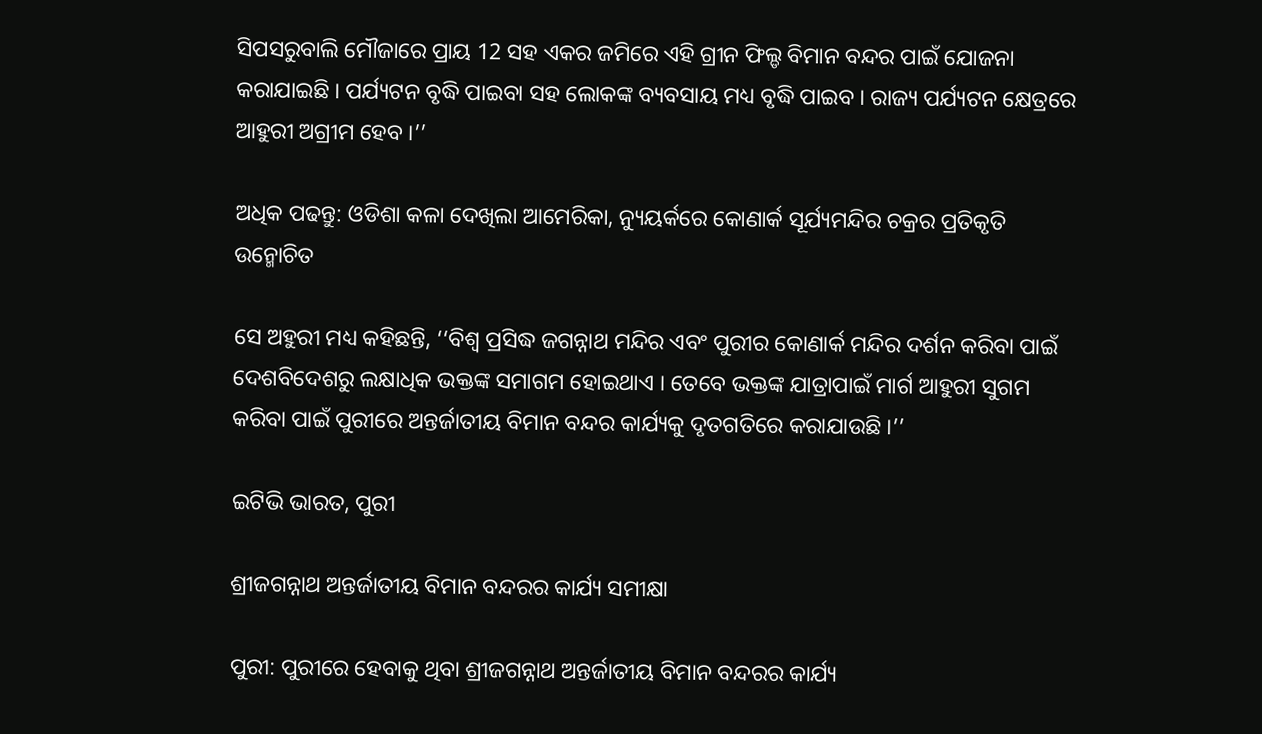ସିପସରୁବାଲି ମୌଜାରେ ପ୍ରାୟ 12 ସହ ଏକର ଜମିରେ ଏହି ଗ୍ରୀନ ଫିଲ୍ଡ ବିମାନ ବନ୍ଦର ପାଇଁ ଯୋଜନା କରାଯାଇଛି । ପର୍ଯ୍ୟଟନ ବୃଦ୍ଧି ପାଇବା ସହ ଲୋକଙ୍କ ବ୍ୟବସାୟ ମଧ୍ୟ ବୃଦ୍ଧି ପାଇବ । ରାଜ୍ୟ ପର୍ଯ୍ୟଟନ କ୍ଷେତ୍ରରେ ଆହୁରୀ ଅଗ୍ରୀମ ହେବ ।’’

ଅଧିକ ପଢନ୍ତୁ: ଓଡିଶା କଳା ଦେଖିଲା ଆମେରିକା, ନ୍ୟୁୟର୍କରେ କୋଣାର୍କ ସୂର୍ଯ୍ୟମନ୍ଦିର ଚକ୍ରର ପ୍ରତିକୃତି ଉନ୍ମୋଚିତ

ସେ ଅହୁରୀ ମଧ୍ୟ କହିଛନ୍ତି, ‘‘ବିଶ୍ବ ପ୍ରସିଦ୍ଧ ଜଗନ୍ନାଥ ମନ୍ଦିର ଏବଂ ପୁରୀର କୋଣାର୍କ ମନ୍ଦିର ଦର୍ଶନ କରିବା ପାଇଁ ଦେଶବିଦେଶରୁ ଲକ୍ଷାଧିକ ଭକ୍ତଙ୍କ ସମାଗମ ହୋଇଥାଏ । ତେବେ ଭକ୍ତଙ୍କ ଯାତ୍ରାପାଇଁ ମାର୍ଗ ଆହୁରୀ ସୁଗମ କରିବା ପାଇଁ ପୁରୀରେ ଅନ୍ତର୍ଜାତୀୟ ବିମାନ ବନ୍ଦର କାର୍ଯ୍ୟକୁ ଦୃତଗତିରେ କରାଯାଉଛି ।’’

ଇଟିଭି ଭାରତ, ପୁରୀ

ଶ୍ରୀଜଗନ୍ନାଥ ଅନ୍ତର୍ଜାତୀୟ ବିମାନ ବନ୍ଦରର କାର୍ଯ୍ୟ ସମୀକ୍ଷା

ପୁରୀ: ପୁରୀରେ ହେବାକୁ ଥିବା ଶ୍ରୀଜଗନ୍ନାଥ ଅନ୍ତର୍ଜାତୀୟ ବିମାନ ବନ୍ଦରର କାର୍ଯ୍ୟ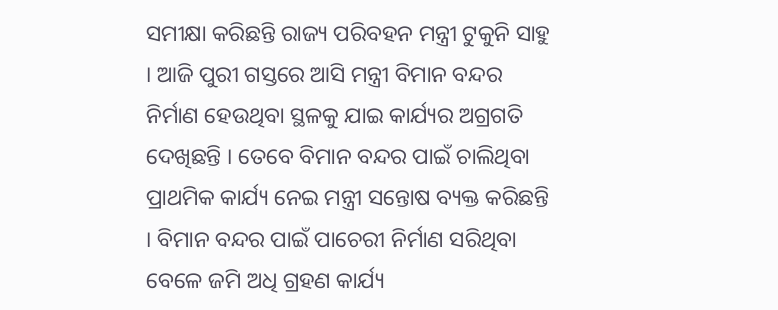ସମୀକ୍ଷା କରିଛନ୍ତି ରାଜ୍ୟ ପରିବହନ ମନ୍ତ୍ରୀ ଟୁକୁନି ସାହୁ । ଆଜି ପୁରୀ ଗସ୍ତରେ ଆସି ମନ୍ତ୍ରୀ ବିମାନ ବନ୍ଦର ନିର୍ମାଣ ହେଉଥିବା ସ୍ଥଳକୁ ଯାଇ କାର୍ଯ୍ୟର ଅଗ୍ରଗତି ଦେଖିଛନ୍ତି । ତେବେ ବିମାନ ବନ୍ଦର ପାଇଁ ଚାଲିଥିବା ପ୍ରାଥମିକ କାର୍ଯ୍ୟ ନେଇ ମନ୍ତ୍ରୀ ସନ୍ତୋଷ ବ୍ୟକ୍ତ କରିଛନ୍ତି । ବିମାନ ବନ୍ଦର ପାଇଁ ପାଚେରୀ ନିର୍ମାଣ ସରିଥିବା ବେଳେ ଜମି ଅଧି ଗ୍ରହଣ କାର୍ଯ୍ୟ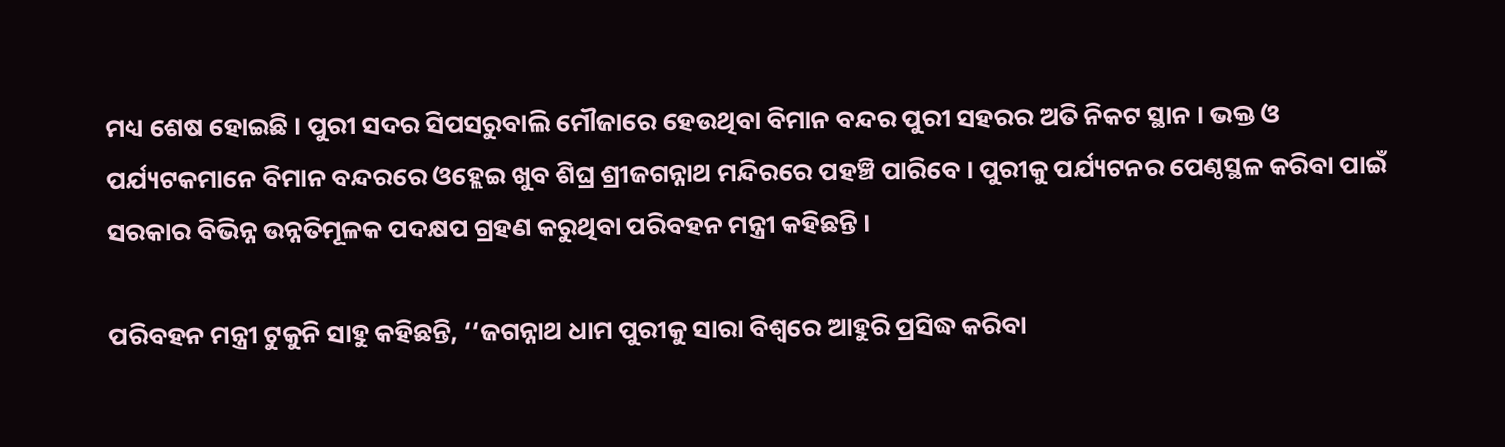ମଧ୍ୟ ଶେଷ ହୋଇଛି । ପୁରୀ ସଦର ସିପସରୁବାଲି ମୌଜାରେ ହେଉଥିବା ବିମାନ ବନ୍ଦର ପୁରୀ ସହରର ଅତି ନିକଟ ସ୍ଥାନ । ଭକ୍ତ ଓ ପର୍ଯ୍ୟଟକମାନେ ବିମାନ ବନ୍ଦରରେ ଓହ୍ଲେଇ ଖୁବ ଶିଘ୍ର ଶ୍ରୀଜଗନ୍ନାଥ ମନ୍ଦିରରେ ପହଞ୍ଚି ପାରିବେ । ପୁରୀକୁ ପର୍ଯ୍ୟଟନର ପେଣ୍ଠସ୍ଥଳ କରିବା ପାଇଁ ସରକାର ବିଭିନ୍ନ ଉନ୍ନତିମୂଳକ ପଦକ୍ଷପ ଗ୍ରହଣ କରୁଥିବା ପରିବହନ ମନ୍ତ୍ରୀ କହିଛନ୍ତି ।

ପରିବହନ ମନ୍ତ୍ରୀ ଟୁକୁନି ସାହୁ କହିଛନ୍ତି, ‘‘ଜଗନ୍ନାଥ ଧାମ ପୁରୀକୁ ସାରା ବିଶ୍ଵରେ ଆହୁରି ପ୍ରସିଦ୍ଧ କରିବା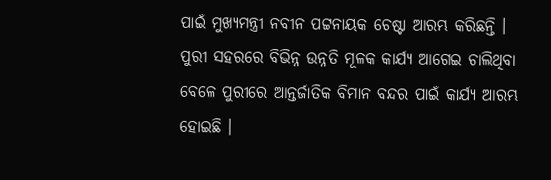ପାଇଁ ମୁଖ୍ୟମନ୍ତ୍ରୀ ନବୀନ ପଟ୍ଟନାୟକ ଚେଷ୍ଟା ଆରମ୍ଭ କରିଛନ୍ତି । ପୁରୀ ସହରରେ ବିଭିନ୍ନ ଉନ୍ନତି ମୂଳକ କାର୍ଯ୍ୟ ଆଗେଇ ଚାଲିଥିବା ବେଳେ ପୁରୀରେ ଆନ୍ତର୍ଜାତିକ ବିମାନ ବନ୍ଦର ପାଇଁ କାର୍ଯ୍ୟ ଆରମ୍ଭ ହୋଇଛି ।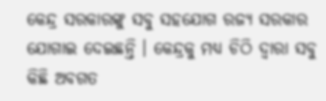କେନ୍ଦ୍ର ସରକାରଙ୍କୁ ସବୁ ସହଯୋଗ ରଜ୍ୟ ସରକାର ଯୋଗାଇ ଦେଇଛନ୍ତି । କେନ୍ଦ୍ରକୁ ମଧ୍ୟ ଚିଠି ଦ୍ୱାରା ସବୁ କିଛି ଅବଗତ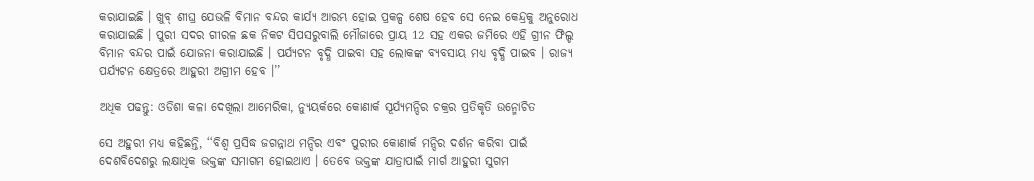କରାଯାଇଛି । ଖୁବ୍ ଶୀଘ୍ର ଯେଭଳି ବିମାନ ବନ୍ଦର କାର୍ଯ୍ୟ ଆରମ୍ଭ ହୋଇ ପ୍ରକଳ୍ପ ଶେଷ ହେବ ସେ ନେଇ କେନ୍ଦ୍ରକୁ ଅନୁରୋଧ କରାଯାଇଛି । ପୁରୀ ସଦର ଗୀରଳ ଛକ ନିକଟ ସିପସରୁବାଲି ମୌଜାରେ ପ୍ରାୟ 12 ସହ ଏକର ଜମିରେ ଏହି ଗ୍ରୀନ ଫିଲ୍ଡ ବିମାନ ବନ୍ଦର ପାଇଁ ଯୋଜନା କରାଯାଇଛି । ପର୍ଯ୍ୟଟନ ବୃଦ୍ଧି ପାଇବା ସହ ଲୋକଙ୍କ ବ୍ୟବସାୟ ମଧ୍ୟ ବୃଦ୍ଧି ପାଇବ । ରାଜ୍ୟ ପର୍ଯ୍ୟଟନ କ୍ଷେତ୍ରରେ ଆହୁରୀ ଅଗ୍ରୀମ ହେବ ।’’

ଅଧିକ ପଢନ୍ତୁ: ଓଡିଶା କଳା ଦେଖିଲା ଆମେରିକା, ନ୍ୟୁୟର୍କରେ କୋଣାର୍କ ସୂର୍ଯ୍ୟମନ୍ଦିର ଚକ୍ରର ପ୍ରତିକୃତି ଉନ୍ମୋଚିତ

ସେ ଅହୁରୀ ମଧ୍ୟ କହିଛନ୍ତି, ‘‘ବିଶ୍ବ ପ୍ରସିଦ୍ଧ ଜଗନ୍ନାଥ ମନ୍ଦିର ଏବଂ ପୁରୀର କୋଣାର୍କ ମନ୍ଦିର ଦର୍ଶନ କରିବା ପାଇଁ ଦେଶବିଦେଶରୁ ଲକ୍ଷାଧିକ ଭକ୍ତଙ୍କ ସମାଗମ ହୋଇଥାଏ । ତେବେ ଭକ୍ତଙ୍କ ଯାତ୍ରାପାଇଁ ମାର୍ଗ ଆହୁରୀ ସୁଗମ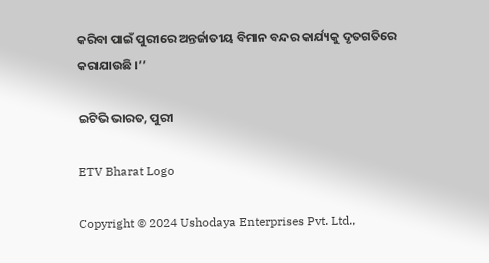କରିବା ପାଇଁ ପୁରୀରେ ଅନ୍ତର୍ଜାତୀୟ ବିମାନ ବନ୍ଦର କାର୍ଯ୍ୟକୁ ଦୃତଗତିରେ କରାଯାଉଛି ।’’

ଇଟିଭି ଭାରତ, ପୁରୀ

ETV Bharat Logo

Copyright © 2024 Ushodaya Enterprises Pvt. Ltd.,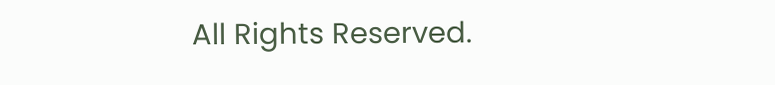All Rights Reserved.